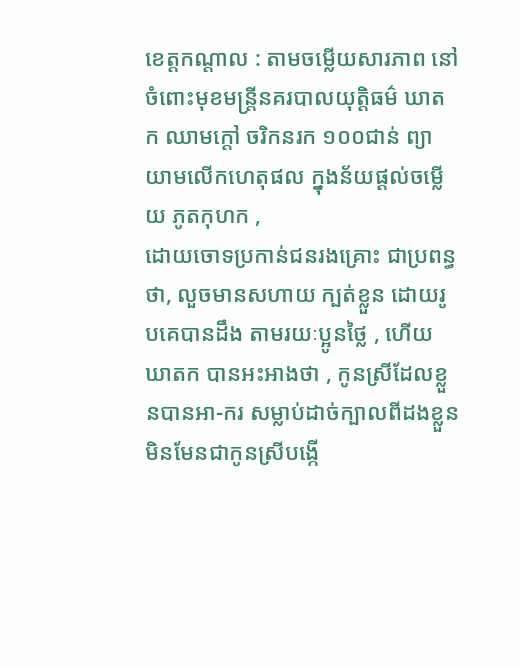ខេត្តកណ្តាល : តាមចម្លើយសារភាព នៅចំពោះមុខមន្ត្រីនគរបាលយុត្តិធម៌ ឃាតក ឈាមក្តៅ ចរិកនរក ១០០ជាន់ ព្យាយាមលើកហេតុផល ក្នុងន័យផ្ដល់ចម្លើយ ភូតកុហក ,
ដោយចោទប្រកាន់ជនរងគ្រោះ ជាប្រពន្ធថា, លួចមានសហាយ ក្បត់ខ្លួន ដោយរូបគេបានដឹង តាមរយៈប្អូនថ្លៃ , ហើយឃាតក បានអះអាងថា , កូនស្រីដែលខ្លួនបានអា-ករ សម្លាប់ដាច់ក្បាលពីដងខ្លួន មិនមែនជាកូនស្រីបង្កើ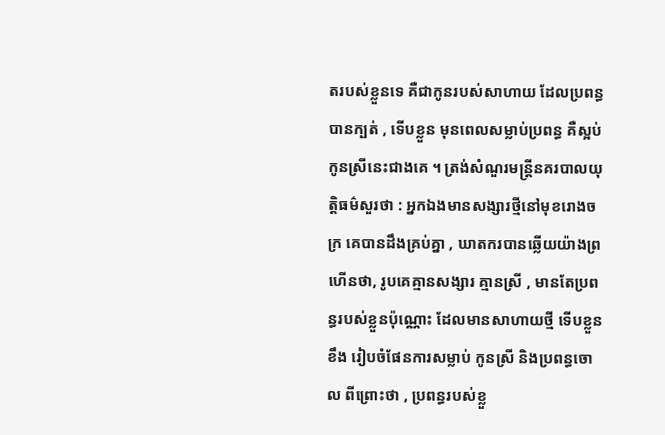តរបស់ខ្លួនទេ គឺជាកូនរបស់សាហាយ ដែលប្រពន្ធបានក្បត់ , ទើបខ្លួន មុនពេលសម្លាប់ប្រពន្ធ គឺស្អប់កូនស្រីនេះជាងគេ ។ ត្រង់សំណួរមន្ត្រីនគរបាលយុត្តិធម៌សួរថា : អ្នកឯងមានសង្សារថ្មីនៅមុខរោងចក្រ គេបានដឹងគ្រប់គ្នា , ឃាតករបានឆ្លើយយ៉ាងព្រហើនថា, រូបគេគ្មានសង្សារ គ្មានស្រី , មានតែប្រពន្ធរបស់ខ្លួនប៉ុណ្ណោះ ដែលមានសាហាយថ្មី ទើបខ្លួនខឹង រៀបចំផែនការសម្លាប់ កូនស្រី និងប្រពន្ធចោល ពីព្រោះថា , ប្រពន្ធរបស់ខ្លួ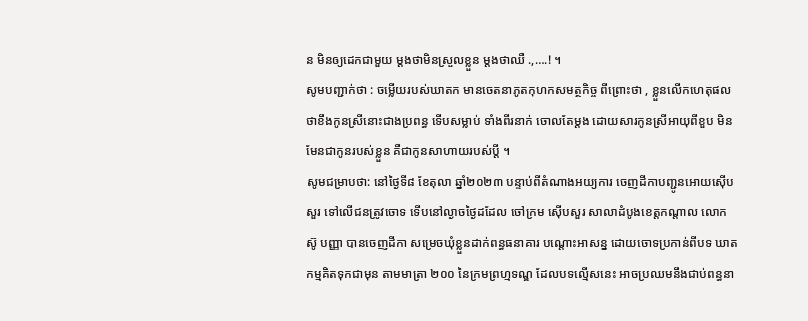ន មិនឲ្យដេកជាមួយ ម្ដងថាមិនស្រួលខ្លួន ម្ដងថាឈឺ .,….! ។
សូមបញ្ជាក់ថា : ចម្លើយរបស់ឃាតក មានចេតនាភូតកុហកសមត្ថកិច្ច ពីព្រោះថា , ខ្លួនលើកហេតុផល ថាខឹងកូនស្រីនោះជាងប្រពន្ធ ទើបសម្លាប់ ទាំងពីរនាក់ ចោលតែម្ដង ដោយសារកូនស្រីអាយុពីខួប មិនមែនជាកូនរបស់ខ្លួន គឺជាកូនសាហាយរបស់ប្ដី ។
សូមជម្រាបថា: នៅថ្ងៃទី៨ ខែតុលា ឆ្នាំ២០២៣ បន្ទាប់ពីតំណាងអយ្យការ ចេញដីកាបញ្ជូនអោយស៊ើបសួរ ទៅលើជនត្រូវចោទ ទើបនៅល្ងាចថ្ងៃដដែល ចៅក្រម ស៊ើបសួរ សាលាដំបូងខេត្តកណ្ដាល លោក ស៊ូ បញ្ញា បានចេញដីកា សម្រេចឃុំខ្លួនដាក់ពន្ធធនាគារ បណ្ដោះអាសន្ន ដោយចោទប្រកាន់ពីបទ ឃាតកម្មគិតទុកជាមុន តាមមាត្រា ២០០ នៃក្រមព្រហ្មទណ្ឌ ដែលបទល្មើសនេះ អាចប្រឈមនឹងជាប់ពន្ធនា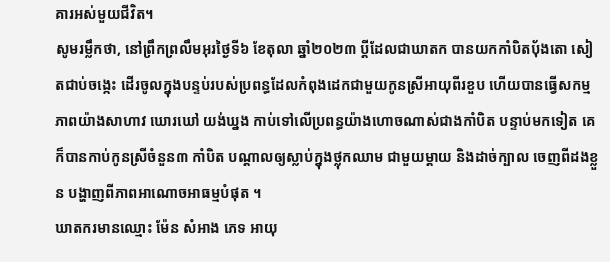គារអស់មួយជីវិត។
សូមរម្លឹកថា, នៅព្រឹកព្រលឹមអុរថ្ងៃទី៦ ខែតុលា ឆ្នាំ២០២៣ ប្ដីដែលជាឃាតក បានយកកាំបិតបុ័ងតោ សៀតជាប់ចង្កេះ ដើរចូលក្នុងបន្ទប់របស់ប្រពន្ធដែលកំពុងដេកជាមួយកូនស្រីអាយុពីរខួប ហើយបានធ្វើសកម្មភាពយ៉ាងសាហាវ ឃោរឃៅ យង់ឃ្នង កាប់ទៅលើប្រពន្ធយ៉ាងហោចណាស់ជាងកាំបិត បន្ទាប់មកទៀត គេក៏បានកាប់កូនស្រីចំនួន៣ កាំបិត បណ្ដាលឲ្យស្លាប់ក្នុងថ្លុកឈាម ជាមួយម្ដាយ និងដាច់ក្បាល ចេញពីដងខ្លួន បង្ហាញពីភាពអាណោចអាធម្មបំផុត ។
ឃាតករមានឈ្មោះ ម៉ែន សំអាង ភេទ អាយុ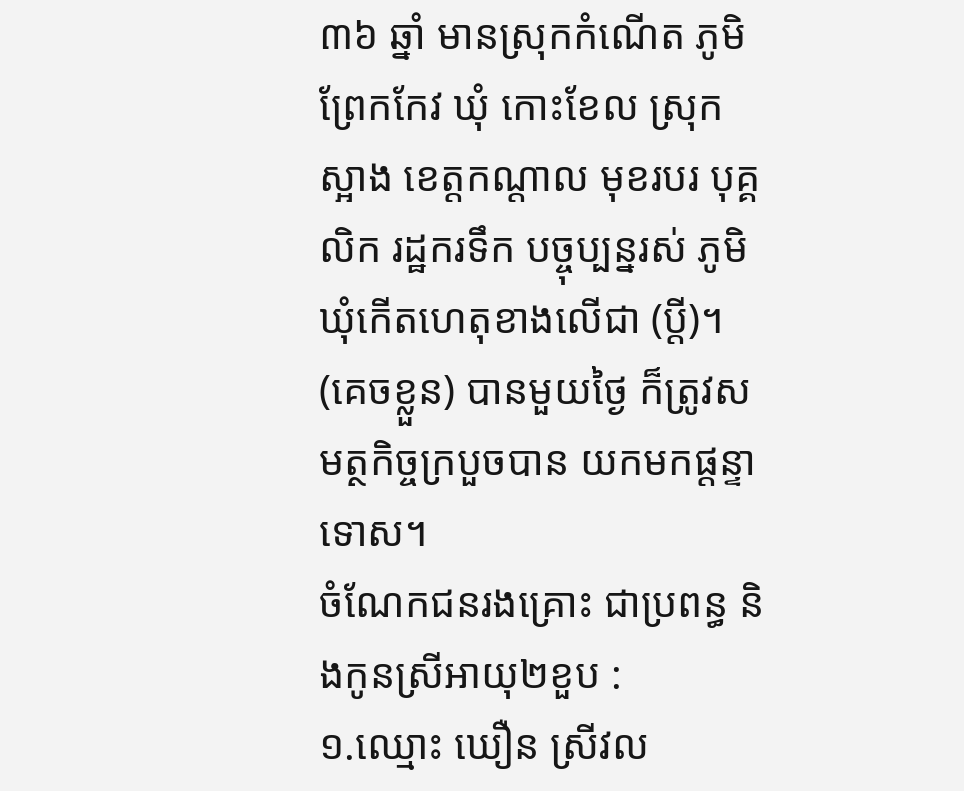៣៦ ឆ្នាំ មានស្រុកកំណេីត ភូមិព្រែកកែវ ឃុំ កោះខែល ស្រុក ស្អាង ខេត្តកណ្តាល មុខរបរ បុគ្គលិក រដ្ឋករទឹក បច្ចុប្បន្នរស់ ភូមិឃុំកេីតហេតុខាងលើជា (ប្តី)។ (គេចខ្លួន) បានមួយថ្ងៃ ក៏ត្រូវសមត្ថកិច្ចក្របួចបាន យកមកផ្តន្ទាទោស។
ចំណែកជនរងគ្រោះ ជាប្រពន្ធ និងកូនស្រីអាយុ២ខួប :
១.ឈ្មោះ ឃឿន ស្រីវល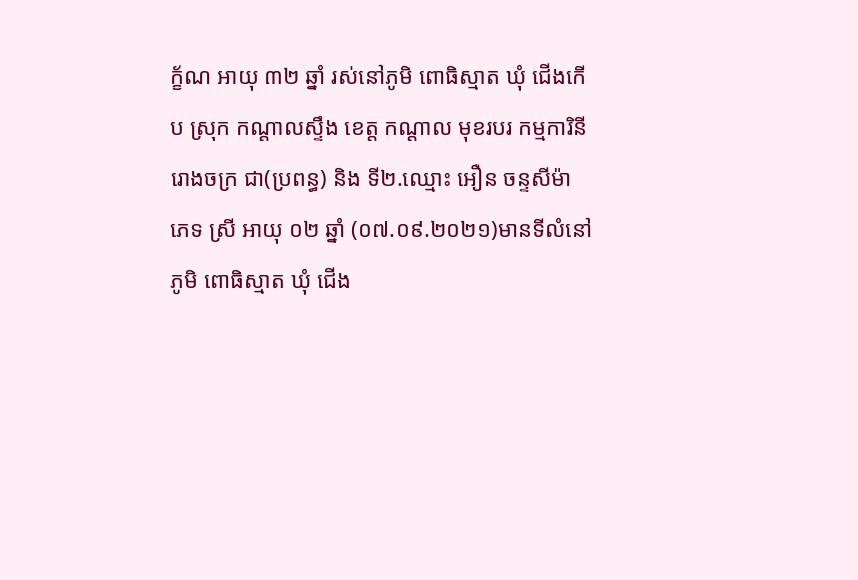ក្ខ័ណ អាយុ ៣២ ឆ្នាំ រស់នៅភូមិ ពោធិស្មាត ឃុំ ជេីងកេីប ស្រុក កណ្ដាលស្ទឹង ខេត្ត កណ្ដាល មុខរបរ កម្មការិនីរោងចក្រ ជា(ប្រពន្ធ) និង ទី២.ឈ្មោះ អឿន ចន្ទសីម៉ា ភេទ ស្រី អាយុ ០២ ឆ្នាំ (០៧.០៩.២០២១)មានទីលំនៅភូមិ ពោធិស្មាត ឃុំ ជេីង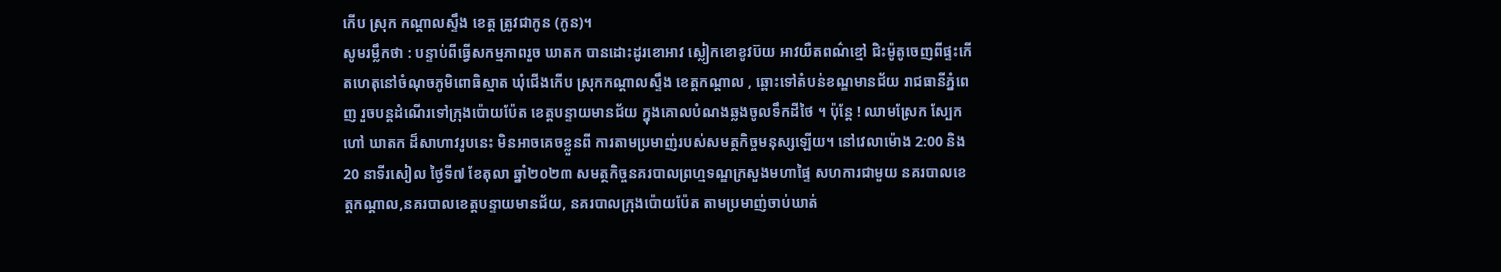កេីប ស្រុក កណ្ដាលស្ទឹង ខេត្ត ត្រូវជាកូន (កូន)។
សូមរម្លឹកថា : បន្ទាប់ពីធ្វើសកម្មភាពរួច ឃាតក បានដោះដូរខោអាវ ស្លៀកខោខូវប៊យ អាវយឺតពណ៌ខ្មៅ ជិះម៉ូតូចេញពីផ្ទះកើតហេតុនៅចំណុចភូមិពោធិស្មាត ឃុំជើងកើប ស្រុកកណ្តាលស្ទឹង ខេត្តកណ្តាល , ឆ្ពោះទៅតំបន់ខណ្ឌមានជ័យ រាជធានីភ្នំពេញ រួចបន្តដំណើរទៅក្រុងប៉ោយប៉ែត ខេត្តបន្ទាយមានជ័យ ក្នុងគោលបំណងឆ្លងចូលទឹកដីថៃ ។ ប៉ុន្តែ ! ឈាមស្រែក ស្បែកហៅ ឃាតក ដ៏សាហាវរូបនេះ មិនអាចគេចខ្លួនពី ការតាមប្រមាញ់របស់សមត្ថកិច្ចមនុស្សឡើយ។ នៅវេលាម៉ោង 2:00 និង 20 នាទីរសៀល ថ្ងៃទី៧ ខែតុលា ឆ្នាំ២០២៣ សមត្ថកិច្ចនគរបាលព្រហ្មទណ្ឌក្រសួងមហាផ្ទៃ សហការជាមួយ នគរបាលខេត្តកណ្ដាល,នគរបាលខេត្តបន្ទាយមានជ័យ, នគរបាលក្រុងប៉ោយប៉ែត តាមប្រមាញ់ចាប់ឃាត់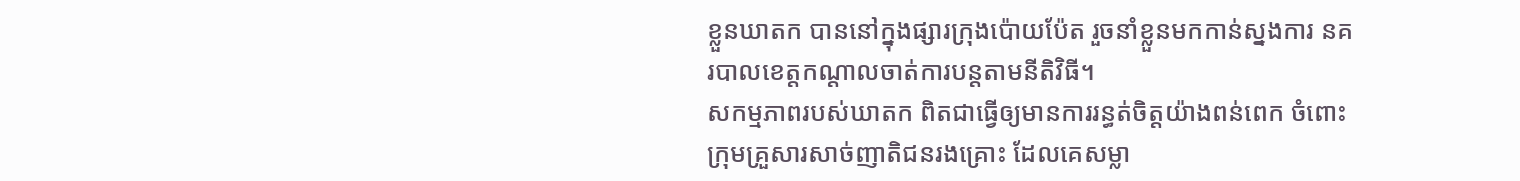ខ្លួនឃាតក បាននៅក្នុងផ្សារក្រុងប៉ោយប៉ែត រួចនាំខ្លួនមកកាន់ស្នងការ នគរបាលខេត្តកណ្ដាលចាត់ការបន្តតាមនីតិវិធី។
សកម្មភាពរបស់ឃាតក ពិតជាធ្វើឲ្យមានការរន្ធត់ចិត្តយ៉ាងពន់ពេក ចំពោះក្រុមគ្រួសារសាច់ញាតិជនរងគ្រោះ ដែលគេសម្លា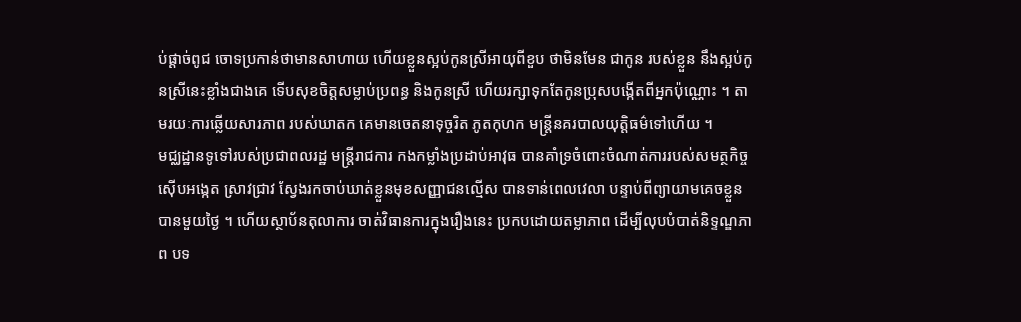ប់ផ្ដាច់ពូជ ចោទប្រកាន់ថាមានសាហាយ ហើយខ្លួនស្អប់កូនស្រីអាយុពីខួប ថាមិនមែន ជាកូន របស់ខ្លួន នឹងស្អប់កូនស្រីនេះខ្លាំងជាងគេ ទើបសុខចិត្តសម្លាប់ប្រពន្ធ និងកូនស្រី ហើយរក្សាទុកតែកូនប្រុសបង្កើតពីអ្នកប៉ុណ្ណោះ ។ តាមរយៈការឆ្លើយសារភាព របស់ឃាតក គេមានចេតនាទុច្ចរិត ភូតកុហក មន្ត្រីនគរបាលយុត្តិធម៌ទៅហើយ ។
មជ្ឈដ្ឋានទូទៅរបស់ប្រជាពលរដ្ឋ មន្ត្រីរាជការ កងកម្លាំងប្រដាប់អាវុធ បានគាំទ្រចំពោះចំណាត់ការរបស់សមត្ថកិច្ច ស៊ើបអង្កេត ស្រាវជ្រាវ ស្វែងរកចាប់ឃាត់ខ្លួនមុខសញ្ញាជនល្មើស បានទាន់ពេលវេលា បន្ទាប់ពីព្យាយាមគេចខ្លួនបានមួយថ្ងៃ ។ ហើយស្ថាប័នតុលាការ ចាត់វិធានការក្នុងរឿងនេះ ប្រកបដោយតម្លាភាព ដើម្បីលុបបំបាត់និទ្ទណ្ឌភាព បទ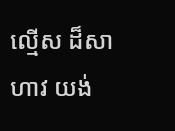ល្មើស ដ៏សាហាវ យង់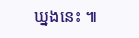ឃ្នងនេះ ៕